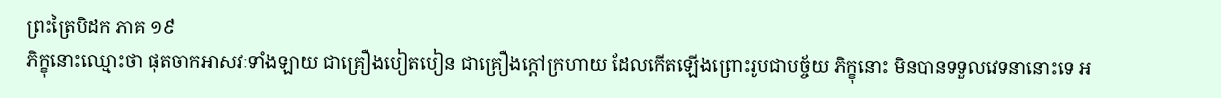ព្រះត្រៃបិដក ភាគ ១៩
ភិក្ខុនោះឈ្មោះថា ផុតចាកអាសវៈទាំងឡាយ ជាគ្រឿងបៀតបៀន ជាគ្រឿងក្តៅក្រហាយ ដែលកើតឡើងព្រោះរូបជាបច្ច័យ ភិក្ខុនោះ មិនបានទទួលវេទនានោះទេ អ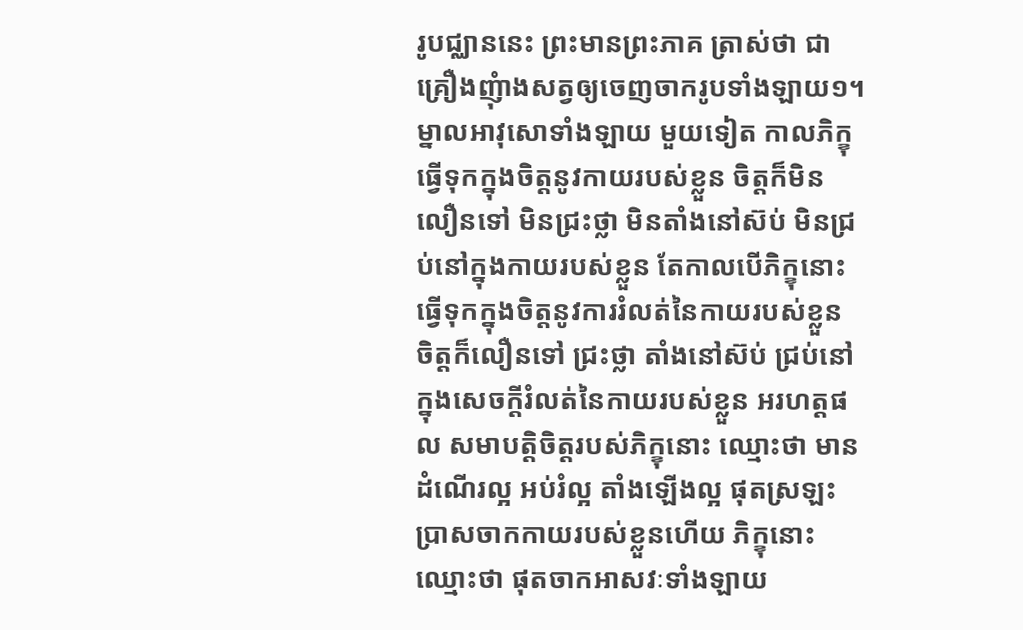រូបជ្ឈាននេះ ព្រះមានព្រះភាគ ត្រាស់ថា ជាគ្រឿងញុំាងសត្វឲ្យចេញចាករូបទាំងឡាយ១។ ម្នាលអាវុសោទាំងឡាយ មួយទៀត កាលភិក្ខុធ្វើទុកក្នុងចិត្តនូវកាយរបស់ខ្លួន ចិត្តក៏មិនលឿនទៅ មិនជ្រះថ្លា មិនតាំងនៅស៊ប់ មិនជ្រប់នៅក្នុងកាយរបស់ខ្លួន តែកាលបើភិក្ខុនោះ ធ្វើទុកក្នុងចិត្តនូវការរំលត់នៃកាយរបស់ខ្លួន ចិត្តក៏លឿនទៅ ជ្រះថ្លា តាំងនៅស៊ប់ ជ្រប់នៅក្នុងសេចក្តីរំលត់នៃកាយរបស់ខ្លួន អរហត្តផល សមាបត្តិចិត្តរបស់ភិក្ខុនោះ ឈ្មោះថា មានដំណើរល្អ អប់រំល្អ តាំងឡើងល្អ ផុតស្រឡះ ប្រាសចាកកាយរបស់ខ្លួនហើយ ភិក្ខុនោះឈ្មោះថា ផុតចាកអាសវៈទាំងឡាយ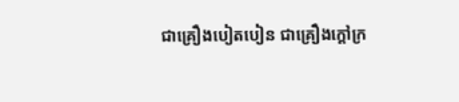ជាគ្រឿងបៀតបៀន ជាគ្រឿងក្តៅក្រ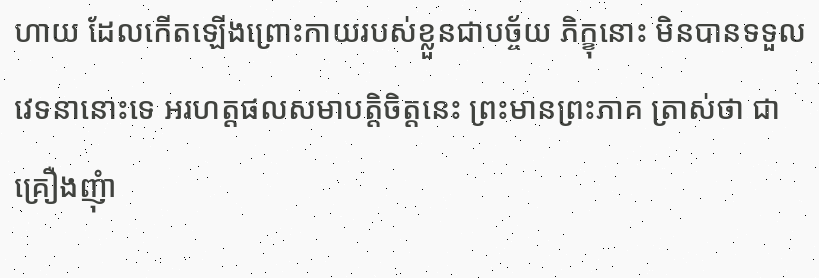ហាយ ដែលកើតឡើងព្រោះកាយរបស់ខ្លួនជាបច្ច័យ ភិក្ខុនោះ មិនបានទទួលវេទនានោះទេ អរហត្តផលសមាបត្តិចិត្តនេះ ព្រះមានព្រះភាគ ត្រាស់ថា ជាគ្រឿងញុំា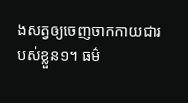ងសត្វឲ្យចេញចាកកាយជារបស់ខ្លួន១។ ធម៌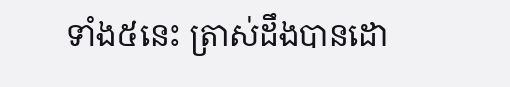ទាំង៥នេះ ត្រាស់ដឹងបានដោ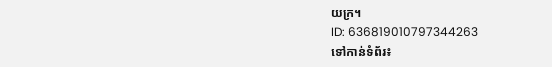យក្រ។
ID: 636819010797344263
ទៅកាន់ទំព័រ៖